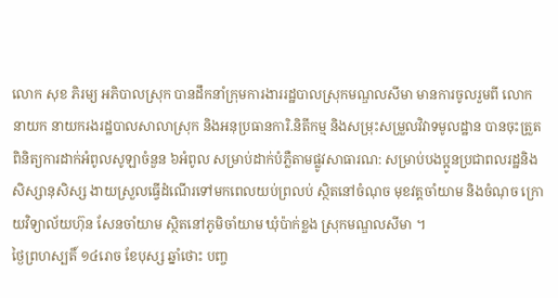លោក សុខ ភិរម្យ អភិបាលស្រុក បានដឹកនាំក្រុមការងាររដ្ឋបាលស្រុកមណ្ឌលសីមា មានការចូលរួមពី លោកនាយក នាយករងរដ្ឋបាលសាលាស្រុក និងអនុប្រធានការិ.និតីកម្ម និងសម្រុះសម្រួលវិវាទមូលដ្ឋាន បានចុះត្រួតពិនិត្យការដាក់អំពូលសូឡាចំនួន ៦អំពូល សម្រាប់ដាក់បំភ្លឺតាមផ្លូវសាធារណ: សម្រាប់បងប្អូនប្រជាពលរដ្ឋនិងសិស្សានុសិស្ស ងាយស្រួលធ្វើដំណើរទៅមកពេលយប់ព្រលប់ ស្ថិតនៅចំណុច មុខវត្តចាំយាម និងចំណុច ក្រោយវិទ្យាល័យហ៊ុន សែនចាំយាម ស្ថិតនៅភូមិចាំយាម ឃុំប៉ាក់ខ្លង ស្រុកមណ្ឌលសីមា ។
ថ្ងៃព្រហស្បតិ៍ ១៤រោច ខែបុស្ស ឆ្នាំថោះ បញ្ច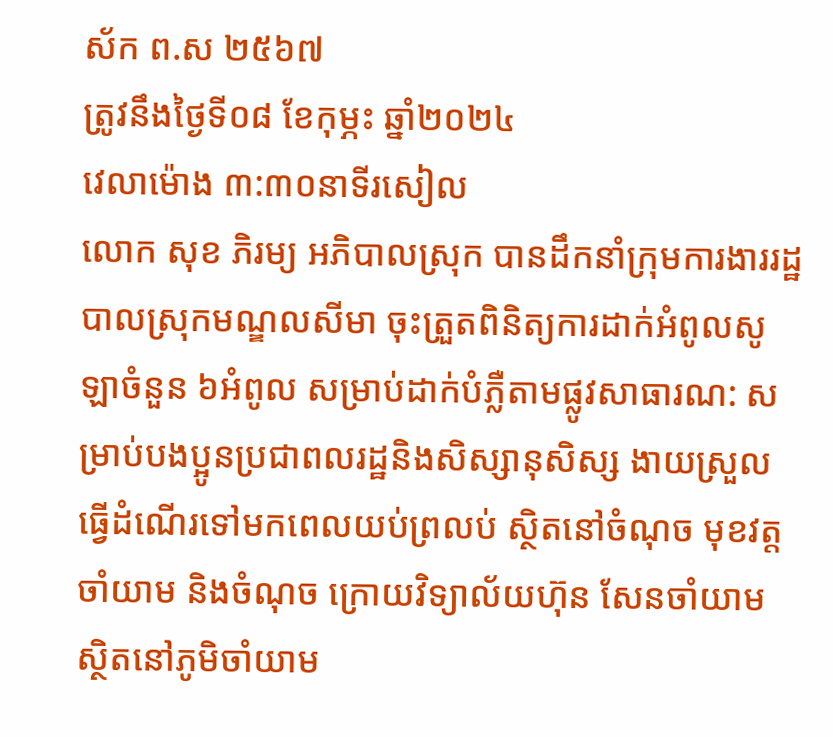ស័ក ព.ស ២៥៦៧
ត្រូវនឹងថ្ងៃទី០៨ ខែកុម្ភះ ឆ្នាំ២០២៤
វេលាម៉ោង ៣:៣០នាទីរសៀល
លោក សុខ ភិរម្យ អភិបាលស្រុក បានដឹកនាំក្រុមការងាររដ្ឋបាលស្រុកមណ្ឌលសីមា ចុះត្រួតពិនិត្យការដាក់អំពូលសូឡាចំនួន ៦អំពូល សម្រាប់ដាក់បំភ្លឺតាមផ្លូវសាធារណ: សម្រាប់បងប្អូនប្រជាពលរដ្ឋនិងសិស្សានុសិស្ស ងាយស្រួលធ្វើដំណើរទៅមកពេលយប់ព្រលប់ ស្ថិតនៅចំណុច មុខវត្តចាំយាម និងចំណុច ក្រោយវិទ្យាល័យហ៊ុន សែនចាំយាម ស្ថិតនៅភូមិចាំយាម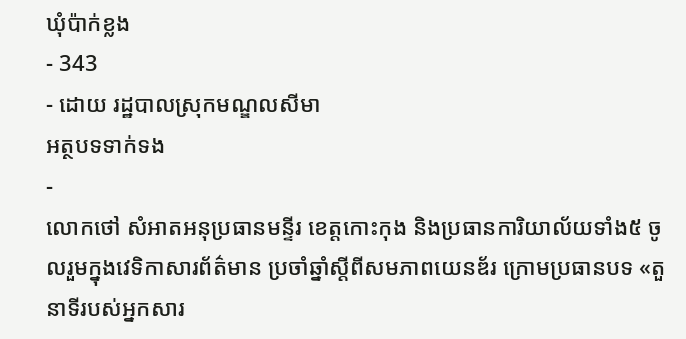ឃុំប៉ាក់ខ្លង
- 343
- ដោយ រដ្ឋបាលស្រុកមណ្ឌលសីមា
អត្ថបទទាក់ទង
-
លោកថៅ សំអាតអនុប្រធានមន្ទីរ ខេត្តកោះកុង និងប្រធានការិយាល័យទាំង៥ ចូលរួមក្នុងវេទិកាសារព័ត៌មាន ប្រចាំឆ្នាំស្តីពីសមភាពយេនឌ័រ ក្រោមប្រធានបទ «តួនាទីរបស់អ្នកសារ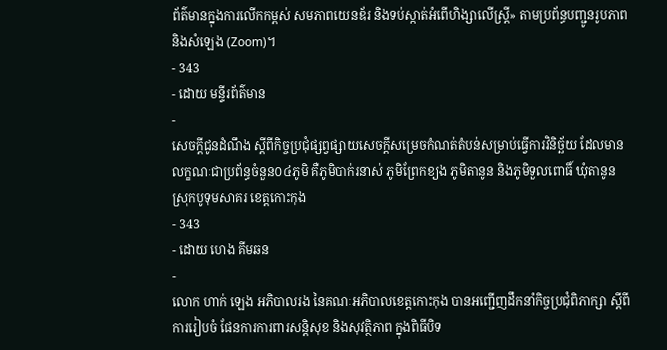ព័ត៌មានក្នុងការលើកកម្ពស់ សមភាពយេនឌ័រ និងទប់ស្កាត់អំពើហិង្សាលើស្ត្រី» តាមប្រព័ន្ធបញ្ជូនរូបភាព និងសំឡេង (Zoom)។
- 343
- ដោយ មន្ទីរព័ត៌មាន
-
សេចក្តីជូនដំណឹង ស្តីពីកិច្ចប្រជុំផ្សព្វផ្សាយសេចក្តីសម្រេចកំណត់តំបន់សម្រាប់ធ្វើការវិនិច្ឆ័យ ដែលមានលក្ខណៈជាប្រព័ន្ធចំនួន០៤ភូមិ គឺភូមិបាក់រនាស់ ភូមិព្រែកខ្យង ភូមិតានូន និងភូមិទួលពោធិ៍ ឃុំតានូន ស្រុកបូទុមសាគរ ខេត្តកោះកុង
- 343
- ដោយ ហេង គីមឆន
-
លោក ហាក់ ឡេង អភិបាលរង នៃគណៈអភិបាលខេត្តកោះកុង បានអញ្ជើញដឹកនាំកិច្ចប្រជុំពិភាក្សា ស្តីពីការរៀបចំ ផែនការការពារសន្តិសុខ និងសុវត្ថិភាព ក្នុងពិធីបិទ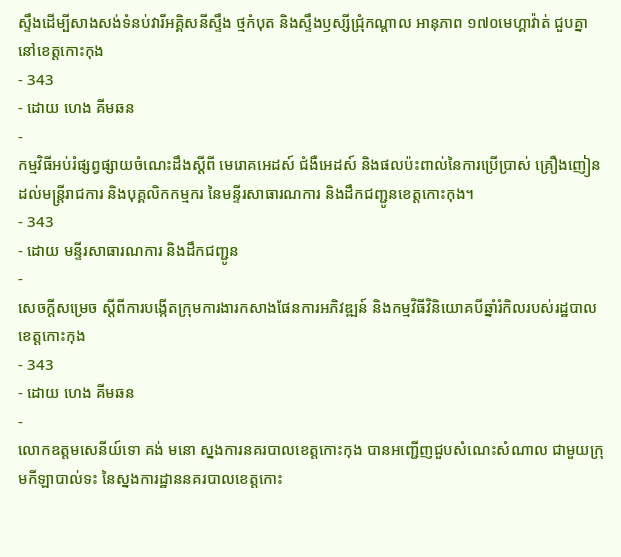ស្ទឹងដើម្បីសាងសង់ទំនប់វារីអគ្គិសនីស្ទឹង ថ្មកំបុត និងស្ទឹងឫស្សីជ្រុំកណ្តាល អានុភាព ១៧០មេហ្គាវ៉ាត់ ជួបគ្នា នៅខេត្តកោះកុង
- 343
- ដោយ ហេង គីមឆន
-
កម្មវិធីអប់រំផ្សព្វផ្សាយចំណេះដឹងស្តីពី មេរោគអេដស៍ ជំងឺអេដស៍ និងផលប៉ះពាល់នៃការប្រើប្រាស់ គ្រឿងញៀន ដល់មន្ត្រីរាជការ និងបុគ្គលិកកម្មករ នៃមន្ទីរសាធារណការ និងដឹកជញ្ជូនខេត្តកោះកុង។
- 343
- ដោយ មន្ទីរសាធារណការ និងដឹកជញ្ជូន
-
សេចក្តីសម្រេច ស្តីពីការបង្កើតក្រុមការងារកសាងផែនការអភិវឌ្ឍន៍ និងកម្មវិធីវិនិយោគបីឆ្នាំរំកិលរបស់រដ្ឋបាលខេត្តកោះកុង
- 343
- ដោយ ហេង គីមឆន
-
លោកឧត្តមសេនីយ៍ទោ គង់ មនោ ស្នងការនគរបាលខេត្តកោះកុង បានអញ្ជើញជួបសំណេះសំណាល ជាមួយក្រុមកីឡាបាល់ទះ នៃស្នងការដ្ឋាននគរបាលខេត្តកោះ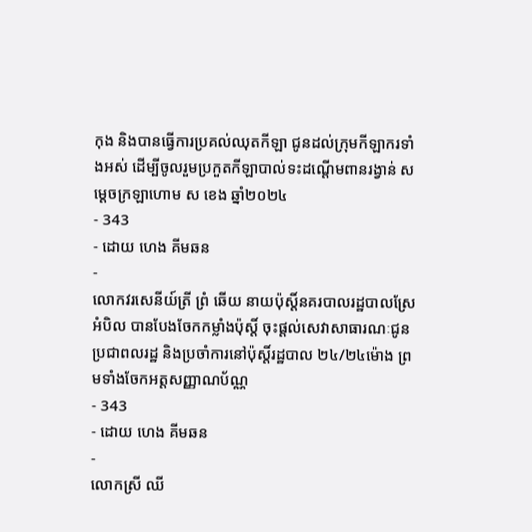កុង និងបានធ្វើការប្រគល់ឈុតកីឡា ជូនដល់ក្រុមកីឡាករទាំងអស់ ដើម្បីចូលរួមប្រកួតកីឡាបាល់ទះដណ្ដើមពានរង្វាន់ សម្ដេចក្រឡាហោម ស ខេង ឆ្នាំ២០២៤
- 343
- ដោយ ហេង គីមឆន
-
លោកវរសេនីយ៍ត្រី ព្រំ ឆើយ នាយប៉ុស្តិ៍នគរបាលរដ្ឋបាលស្រែអំបិល បានបែងចែកកម្លាំងប៉ុស្តិ៍ ចុះផ្ដល់សេវាសាធារណៈជូនប្រជាពលរដ្ឋ និងប្រចាំការនៅប៉ុស្ដិ៍រដ្ឋបាល ២៤/២៤ម៉ោង ព្រមទាំងចែកអត្តសញ្ញាណប័ណ្ណ
- 343
- ដោយ ហេង គីមឆន
-
លោកស្រី ឈី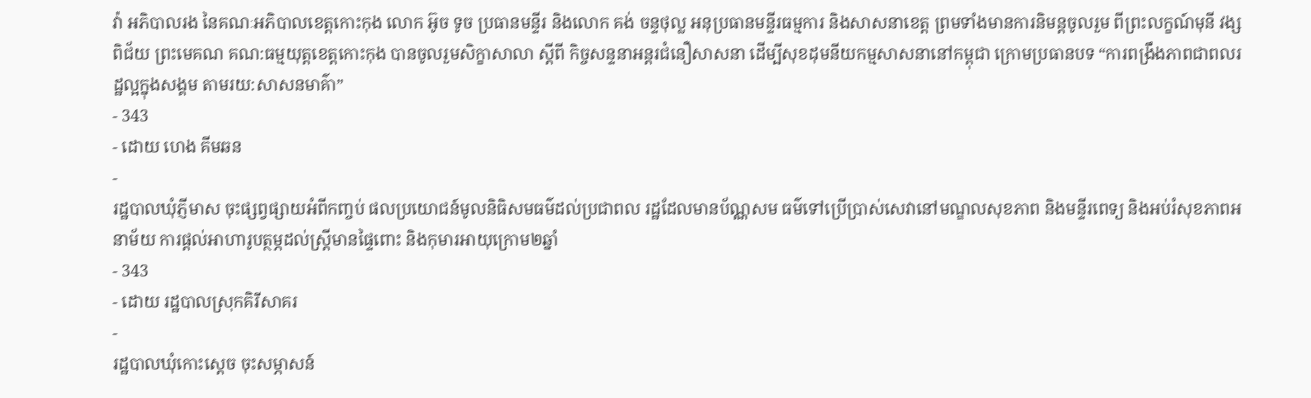វ៉ា អភិបាលរង នៃគណៈអភិបាលខេត្តកោះកុង លោក អ៊ូច ទូច ប្រធានមន្ទីរ និងលោក គង់ ចន្ទថុល្ល អនុប្រធានមន្ទីរធម្មការ និងសាសនាខេត្ត ព្រមទាំងមានការនិមន្តចូលរួម ពីព្រះលក្ខណ៍មុនី វង្ស ពិជ័យ ព្រះមេគណ គណ:ធម្មយុត្តខេត្តកោះកុង បានចូលរួមសិក្ខាសាលា ស្តីពី កិច្ចសន្ទនាអន្តរជំនឿសាសនា ដើម្បីសុខដុមនីយកម្មសាសនានៅកម្ពុជា ក្រោមប្រធានបទ “ការពង្រឹងភាពជាពលរដ្ឋល្អក្នុងសង្គម តាមរយ:សាសនមាគ៌ា”
- 343
- ដោយ ហេង គីមឆន
-
រដ្ឋបាលឃុំភ្ញីមាស ចុះផ្សព្វផ្សាយអំពីកញ្ចប់ ផលប្រយោជន៍មូលនិធិសមធម៌ដល់ប្រជាពល រដ្ឋដែលមានប័ណ្ណសម ធម៌ទៅប្រើប្រាស់សេវានៅមណ្ឌលសុខភាព និងមន្ទីរពេទ្យ និងអប់រំសុខភាពអនាម័យ ការផ្ដល់អាហារូបត្ថម្ភដល់ស្រ្តីមានផ្ទៃពោះ និងកុមារអាយុក្រោម២ឆ្នាំ
- 343
- ដោយ រដ្ឋបាលស្រុកគិរីសាគរ
-
រដ្ឋបាលឃុំកោះស្ដេច ចុះសម្ភាសន៍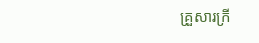គ្រួសារក្រី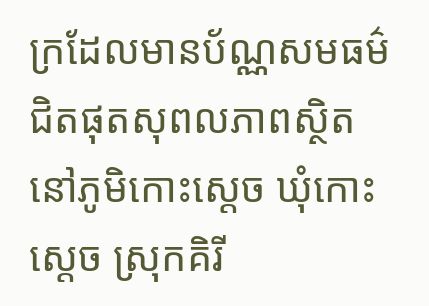ក្រដែលមានប័ណ្ណសមធម៌ជិតផុតសុពលភាពស្ថិតនៅភូមិកោះស្ដេច ឃុំកោះស្ដេច ស្រុកគិរី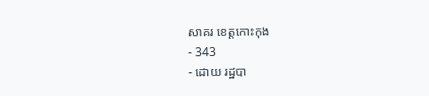សាគរ ខេត្តកោះកុង
- 343
- ដោយ រដ្ឋបា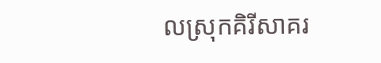លស្រុកគិរីសាគរ